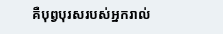គឺបុព្វបុរសរបស់អ្នករាល់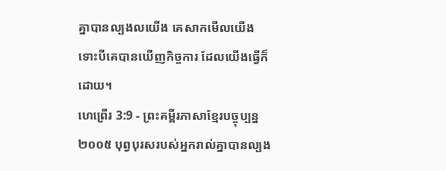គ្នាបានល្បងលយើង គេសាកមើលយើង ទោះបីគេបានឃើញកិច្ចការ ដែលយើងធ្វើក៏ដោយ។
ហេព្រើរ 3:9 - ព្រះគម្ពីរភាសាខ្មែរបច្ចុប្បន្ន ២០០៥ បុព្វបុរសរបស់អ្នករាល់គ្នាបានល្បង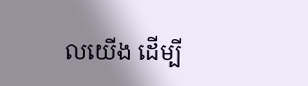លយើង ដើម្បី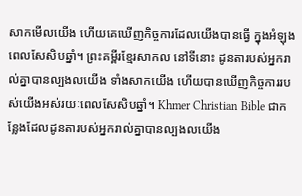សាកមើលយើង ហើយគេឃើញកិច្ចការដែលយើងបានធ្វើ ក្នុងអំឡុងពេលសែសិបឆ្នាំ។ ព្រះគម្ពីរខ្មែរសាកល នៅទីនោះ ដូនតារបស់អ្នករាល់គ្នាបានល្បងលយើង ទាំងសាកយើង ហើយបានឃើញកិច្ចការរបស់យើងអស់រយៈពេលសែសិបឆ្នាំ។ Khmer Christian Bible ជាកន្លែងដែលដូនតារបស់អ្នករាល់គ្នាបានល្បងលយើង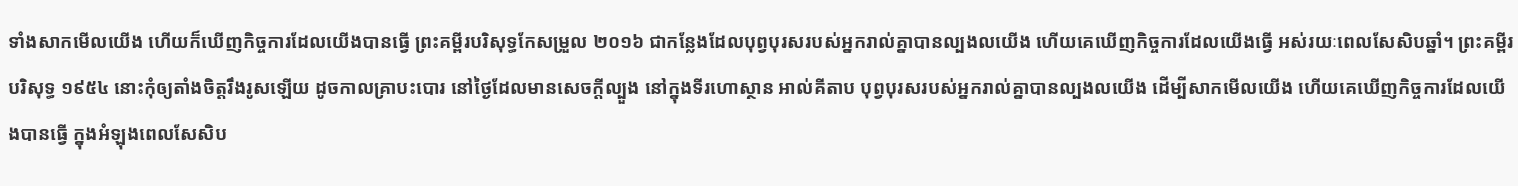ទាំងសាកមើលយើង ហើយក៏ឃើញកិច្ចការដែលយើងបានធ្វើ ព្រះគម្ពីរបរិសុទ្ធកែសម្រួល ២០១៦ ជាកន្លែងដែលបុព្វបុរសរបស់អ្នករាល់គ្នាបានល្បងលយើង ហើយគេឃើញកិច្ចការដែលយើងធ្វើ អស់រយៈពេលសែសិបឆ្នាំ។ ព្រះគម្ពីរបរិសុទ្ធ ១៩៥៤ នោះកុំឲ្យតាំងចិត្តរឹងរូសឡើយ ដូចកាលគ្រាបះបោរ នៅថ្ងៃដែលមានសេចក្ដីល្បួង នៅក្នុងទីរហោស្ថាន អាល់គីតាប បុព្វបុរសរបស់អ្នករាល់គ្នាបានល្បងលយើង ដើម្បីសាកមើលយើង ហើយគេឃើញកិច្ចការដែលយើងបានធ្វើ ក្នុងអំឡុងពេលសែសិប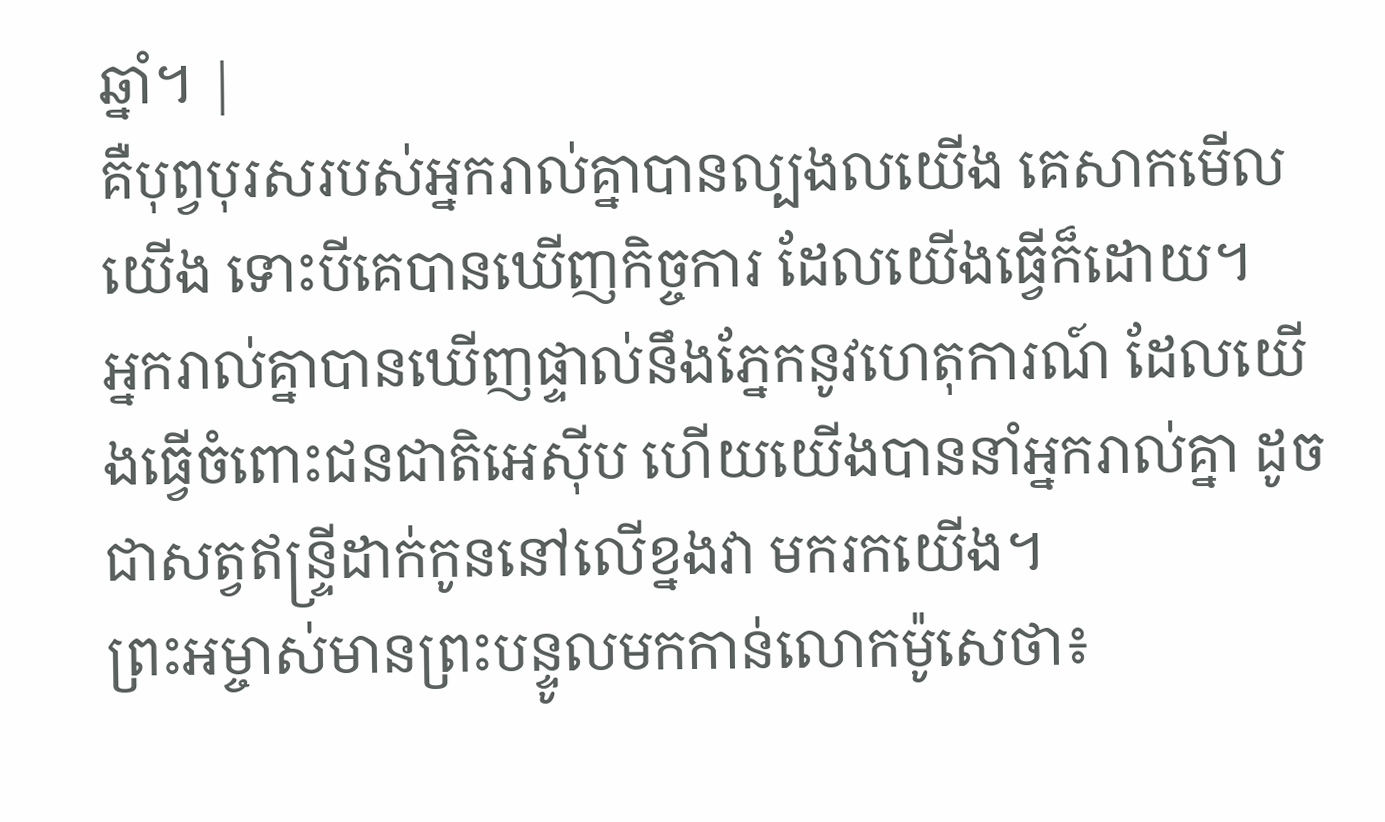ឆ្នាំ។ |
គឺបុព្វបុរសរបស់អ្នករាល់គ្នាបានល្បងលយើង គេសាកមើលយើង ទោះបីគេបានឃើញកិច្ចការ ដែលយើងធ្វើក៏ដោយ។
អ្នករាល់គ្នាបានឃើញផ្ទាល់នឹងភ្នែកនូវហេតុការណ៍ ដែលយើងធ្វើចំពោះជនជាតិអេស៊ីប ហើយយើងបាននាំអ្នករាល់គ្នា ដូចជាសត្វឥន្ទ្រីដាក់កូននៅលើខ្នងវា មករកយើង។
ព្រះអម្ចាស់មានព្រះបន្ទូលមកកាន់លោកម៉ូសេថា៖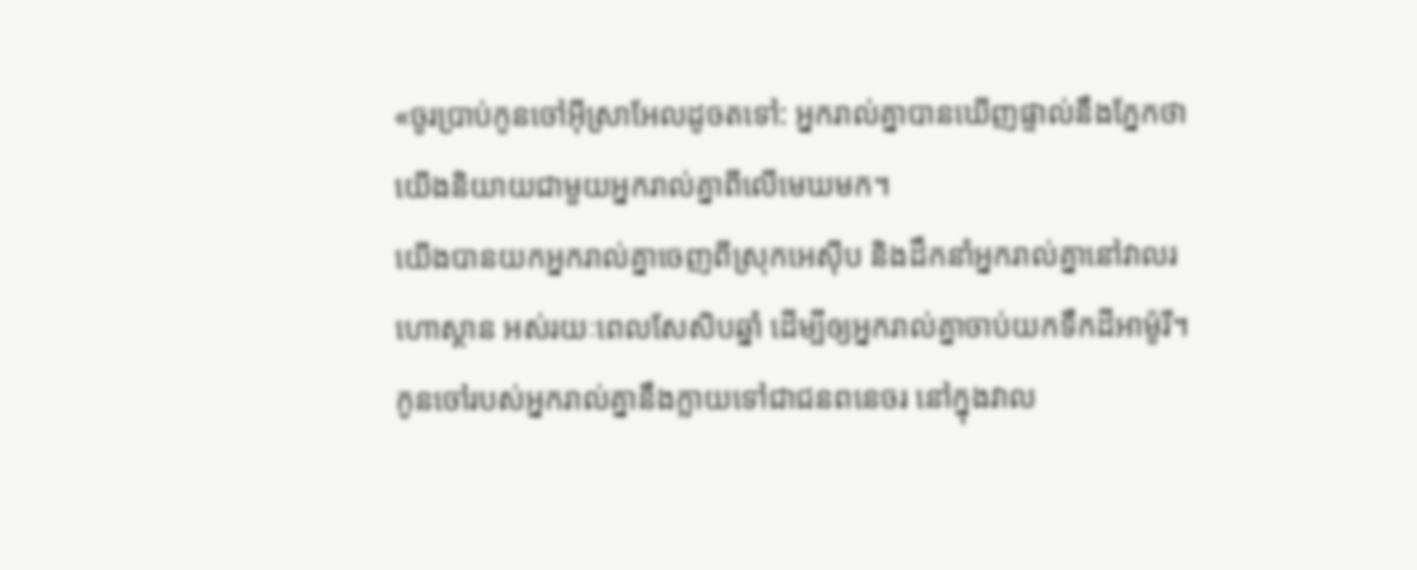«ចូរប្រាប់កូនចៅអ៊ីស្រាអែលដូចតទៅ: អ្នករាល់គ្នាបានឃើញផ្ទាល់នឹងភ្នែកថា យើងនិយាយជាមួយអ្នករាល់គ្នាពីលើមេឃមក។
យើងបានយកអ្នករាល់គ្នាចេញពីស្រុកអេស៊ីប និងដឹកនាំអ្នករាល់គ្នានៅវាលរហោស្ថាន អស់រយៈពេលសែសិបឆ្នាំ ដើម្បីឲ្យអ្នករាល់គ្នាចាប់យកទឹកដីអាម៉ូរី។
កូនចៅរបស់អ្នករាល់គ្នានឹងក្លាយទៅជាជនពនេចរ នៅក្នុងវាល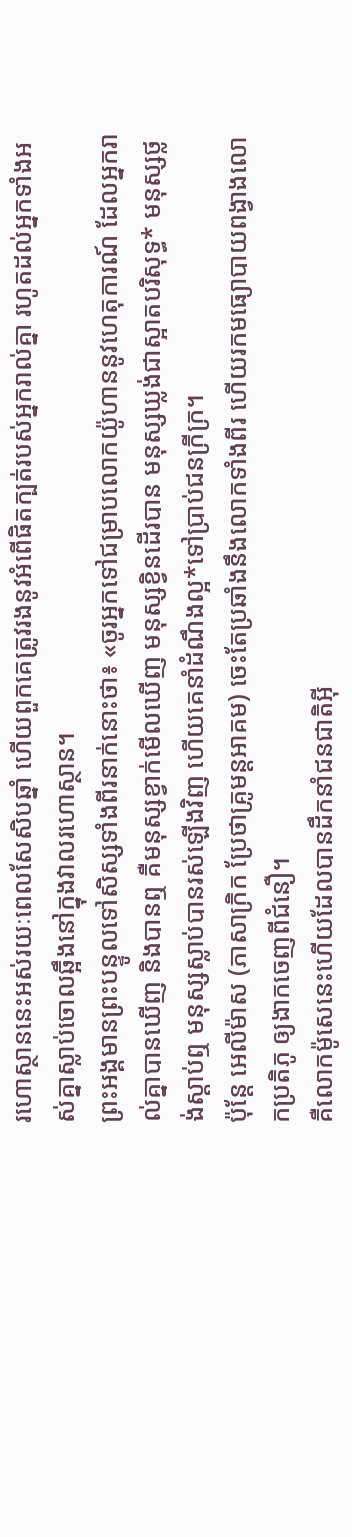រហោស្ថាននេះអស់រយៈពេលសែសិបឆ្នាំ ហើយពួកគេត្រូវរងនូវអំពើផិតក្បត់របស់អ្នករាល់គ្នា រហូតដល់អ្នកទាំងអស់គ្នាស្លាប់ចោលឆ្អឹងនៅក្នុងវាលរហោស្ថាន។
ព្រះអង្គមានព្រះបន្ទូលទៅសិស្សទាំងពីរនាក់នោះថា៖ «ចូរអ្នកទៅជម្រាបលោកយ៉ូហាននូវហេតុការណ៍ ដែលអ្នករាល់គ្នាបានឃើញ និងបានឮ គឺមនុស្សខ្វាក់មើលឃើញ មនុស្សខ្វិនដើរបាន មនុស្សឃ្លង់ជាស្អាតបរិសុទ្ធ* មនុស្សថ្លង់ស្ដាប់ឮ មនុស្សស្លាប់បានរស់ឡើងវិញ ហើយគេនាំដំណឹងល្អ*ទៅប្រាប់ជនក្រីក្រ។
ប៉ុន្តែ អេលីម៉ាស (ភាសាក្រិក ប្រែថាគ្រូមន្តអាគម) ចេះតែប្រឆាំងនឹងលោកទាំងពីរ ហើយរកមធ្យោបាយពង្វាងលោកប្រតិភូ ឲ្យងាកចេញពីជំនឿ។
គឺលោកម៉ូសេនេះហើយដែលបានដឹកនាំជនជាតិអ៊ី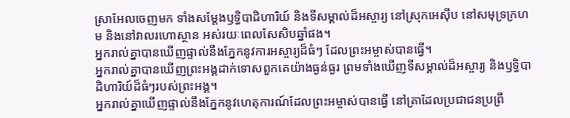ស្រាអែលចេញមក ទាំងសម្តែងឫទ្ធិបាដិហារិយ៍ និងទីសម្គាល់ដ៏អស្ចារ្យ នៅស្រុកអេស៊ីប នៅសមុទ្រក្រហម និងនៅវាលរហោស្ថាន អស់រយៈពេលសែសិបឆ្នាំផង។
អ្នករាល់គ្នាបានឃើញផ្ទាល់នឹងភ្នែកនូវការអស្ចារ្យដ៏ធំៗ ដែលព្រះអម្ចាស់បានធ្វើ។
អ្នករាល់គ្នាបានឃើញព្រះអង្គដាក់ទោសពួកគេយ៉ាងធ្ងន់ធ្ងរ ព្រមទាំងឃើញទីសម្គាល់ដ៏អស្ចារ្យ និងឫទ្ធិបាដិហារិយ៍ដ៏ធំៗរបស់ព្រះអង្គ។
អ្នករាល់គ្នាឃើញផ្ទាល់នឹងភ្នែកនូវហេតុការណ៍ដែលព្រះអម្ចាស់បានធ្វើ នៅគ្រាដែលប្រជាជនប្រព្រឹ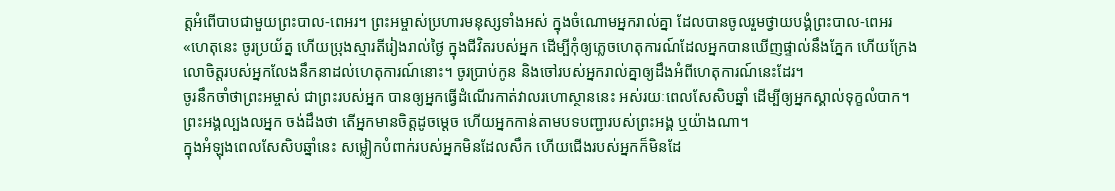ត្តអំពើបាបជាមួយព្រះបាល-ពេអរ។ ព្រះអម្ចាស់ប្រហារមនុស្សទាំងអស់ ក្នុងចំណោមអ្នករាល់គ្នា ដែលបានចូលរួមថ្វាយបង្គំព្រះបាល-ពេអរ
«ហេតុនេះ ចូរប្រយ័ត្ន ហើយប្រុងស្មារតីរៀងរាល់ថ្ងៃ ក្នុងជីវិតរបស់អ្នក ដើម្បីកុំឲ្យភ្លេចហេតុការណ៍ដែលអ្នកបានឃើញផ្ទាល់នឹងភ្នែក ហើយក្រែងលោចិត្តរបស់អ្នកលែងនឹកនាដល់ហេតុការណ៍នោះ។ ចូរប្រាប់កូន និងចៅរបស់អ្នករាល់គ្នាឲ្យដឹងអំពីហេតុការណ៍នេះដែរ។
ចូរនឹកចាំថាព្រះអម្ចាស់ ជាព្រះរបស់អ្នក បានឲ្យអ្នកធ្វើដំណើរកាត់វាលរហោស្ថាននេះ អស់រយៈពេលសែសិបឆ្នាំ ដើម្បីឲ្យអ្នកស្គាល់ទុក្ខលំបាក។ ព្រះអង្គល្បងលអ្នក ចង់ដឹងថា តើអ្នកមានចិត្តដូចម្ដេច ហើយអ្នកកាន់តាមបទបញ្ជារបស់ព្រះអង្គ ឬយ៉ាងណា។
ក្នុងអំឡុងពេលសែសិបឆ្នាំនេះ សម្លៀកបំពាក់របស់អ្នកមិនដែលសឹក ហើយជើងរបស់អ្នកក៏មិនដែ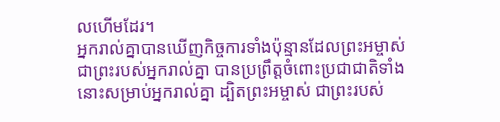លហើមដែរ។
អ្នករាល់គ្នាបានឃើញកិច្ចការទាំងប៉ុន្មានដែលព្រះអម្ចាស់ ជាព្រះរបស់អ្នករាល់គ្នា បានប្រព្រឹត្តចំពោះប្រជាជាតិទាំងនោះសម្រាប់អ្នករាល់គ្នា ដ្បិតព្រះអម្ចាស់ ជាព្រះរបស់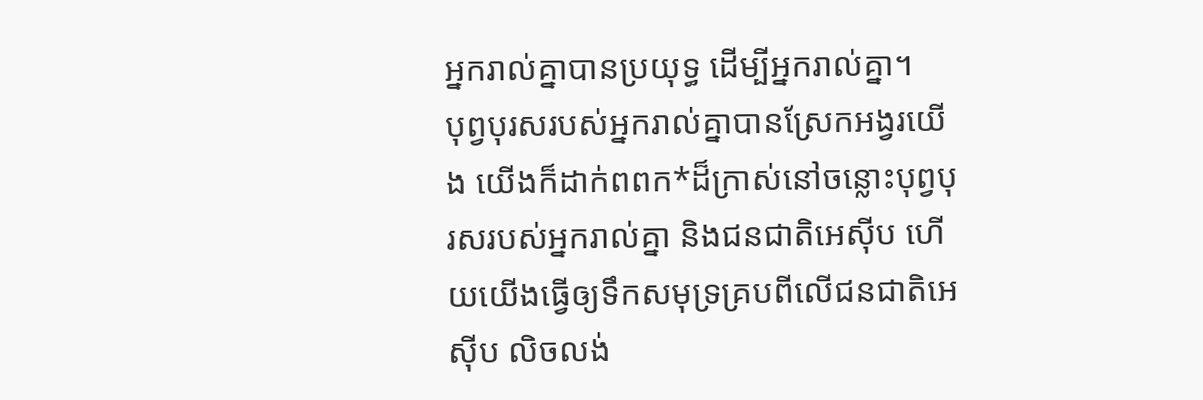អ្នករាល់គ្នាបានប្រយុទ្ធ ដើម្បីអ្នករាល់គ្នា។
បុព្វបុរសរបស់អ្នករាល់គ្នាបានស្រែកអង្វរយើង យើងក៏ដាក់ពពក*ដ៏ក្រាស់នៅចន្លោះបុព្វបុរសរបស់អ្នករាល់គ្នា និងជនជាតិអេស៊ីប ហើយយើងធ្វើឲ្យទឹកសមុទ្រគ្របពីលើជនជាតិអេស៊ីប លិចលង់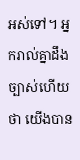អស់ទៅ។ អ្នករាល់គ្នាដឹងច្បាស់ហើយថា យើងបាន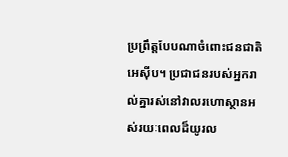ប្រព្រឹត្តបែបណាចំពោះជនជាតិអេស៊ីប។ ប្រជាជនរបស់អ្នករាល់គ្នារស់នៅវាលរហោស្ថានអស់រយៈពេលដ៏យូរល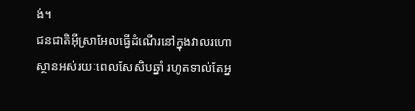ង់។
ជនជាតិអ៊ីស្រាអែលធ្វើដំណើរនៅក្នុងវាលរហោស្ថានអស់រយៈពេលសែសិបឆ្នាំ រហូតទាល់តែអ្ន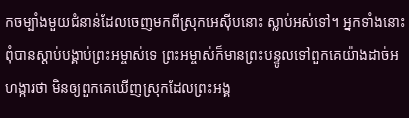កចម្បាំងមួយជំនាន់ដែលចេញមកពីស្រុកអេស៊ីបនោះ ស្លាប់អស់ទៅ។ អ្នកទាំងនោះពុំបានស្ដាប់បង្គាប់ព្រះអម្ចាស់ទេ ព្រះអម្ចាស់ក៏មានព្រះបន្ទូលទៅពួកគេយ៉ាងដាច់អហង្ការថា មិនឲ្យពួកគេឃើញស្រុកដែលព្រះអង្គ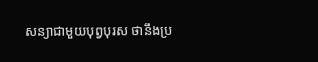សន្យាជាមួយបុព្វបុរស ថានឹងប្រ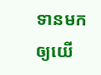ទានមកឲ្យយើ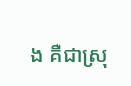ង គឺជាស្រុ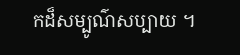កដ៏សម្បូណ៌សប្បាយ ។